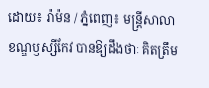ដោយ៖ រ៉ាម៉ន / ភ្នំពេញ៖ មន្ត្រីសាលាខណ្ឌឫស្សីកែវ បានឱ្យដឹងថាៈ គិតត្រឹម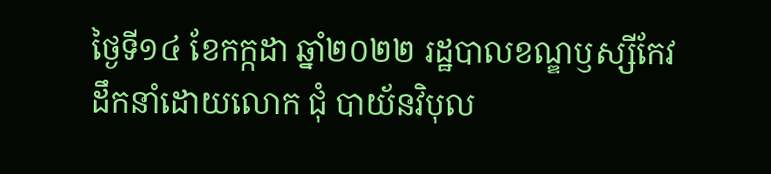ថ្ងៃទី១៤ ខែកក្កដា ឆ្នាំ២០២២ រដ្ឋបាលខណ្ឌឫស្សីកែវ ដឹកនាំដោយលោក ជុំ បាយ័នវិបុល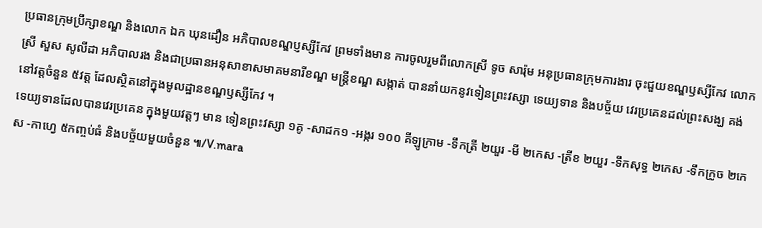ប្រធានក្រុមប្រឹក្សាខណ្ឌ និងលោក ឯក ឃុនដឿន អភិបាលខណ្ឌប្ញស្សីកែវ ព្រមទាំងមាន ការចូលរួមពីលោកស្រី ទូច សារ៉ុម អនុប្រធានក្រុមការងារ ចុះជួយខណ្ឌឫស្សីកែវ លោកស្រី សួស សូលីដា អភិបាលរង និងជាប្រធានអនុសាខាសមាគមនារីខណ្ឌ មន្ត្រីខណ្ឌ សង្កាត់ បាននាំយកនូវទៀនព្រះវស្សា ទេយ្យទាន និងបច្ច័យ វេរប្រគេនដល់ព្រះសង្ឃ គង់នៅវត្តចំនួន ៥វត្ត ដែលស្ថិតនៅក្នុងមូលដ្ឋានខណ្ឌឫស្សីកែវ ។
ទេយ្យទានដែលបានវេរប្រគេន ក្នុងមួយវត្តៗ មាន ទៀនព្រះវស្សា ១គូ -សាដក១ -អង្ករ ១០០ គីឡូក្រាម -ទឹកត្រី ២យួរ -មី ២កេស -ត្រីខ ២យួរ -ទឹកសុទ្ធ ២កេស -ទឹកក្រូច ២កេស -កាហ្វេ ៥កញ្ចប់ធំ និងបច្ច័យមួយចំនួន ៕/V.mara